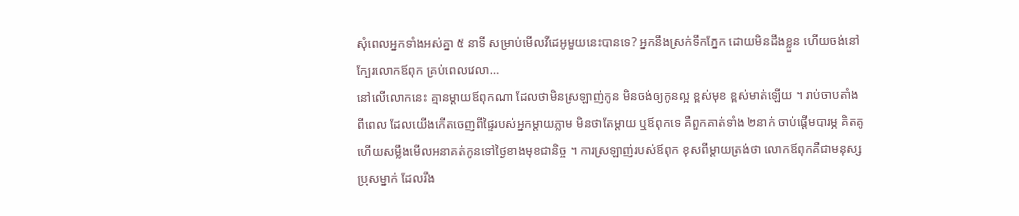សុំពេលអ្នកទាំងអស់គ្នា ៥ នាទី សម្រាប់មើលវីដេអូមួយនេះបានទេ? អ្នកនឹងស្រក់ទឹកភ្នែក ដោយមិនដឹងខ្លួន ហើយចង់នៅក្បែរលោកឪពុក គ្រប់ពេលវេលា…
នៅលើលោកនេះ គ្មានម្ដាយឪពុកណា ដែលថាមិនស្រឡាញ់កូន មិនចង់ឲ្យកូនល្អ ខ្ពស់មុខ ខ្ពស់មាត់ឡើយ ។ រាប់ចាបតាំងពីពេល ដែលយើងកើតចេញពីផ្ទៃរបស់អ្នកម្ដាយភ្លាម មិនថាតែម្ដាយ ឬឪពុកទេ គឺពួកគាត់ទាំង ២នាក់ ចាប់ផ្ដើមបារម្ភ គិតគូ ហើយសម្លឹងមើលអនាគត់កូនទៅថ្ងៃខាងមុខជានិច្ច ។ ការស្រឡាញ់របស់ឪពុក ខុសពីម្ដាយត្រង់ថា លោកឪពុកគឺជាមនុស្សប្រុសម្នាក់ ដែលរឹង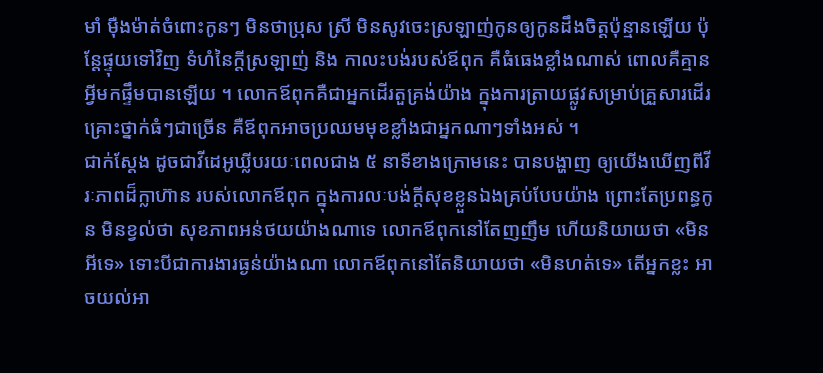មាំ ម៉ឺងម៉ាត់ចំពោះកូនៗ មិនថាប្រុស ស្រី មិនសូវចេះស្រឡាញ់កូនឲ្យកូនដឹងចិត្តប៉ុន្មានឡើយ ប៉ុន្តែផ្ទុយទៅវិញ ទំហំនៃក្ដីស្រឡាញ់ និង កាលះបង់របស់ឪពុក គឺធំធេងខ្លាំងណាស់ ពោលគឺគ្មានអ្វីមកផ្ទឹមបានឡើយ ។ លោកឪពុកគឺជាអ្នកដើរតួគ្រង់យ៉ាង ក្នុងការត្រាយផ្លូវសម្រាប់គ្រួសារដើរ គ្រោះថ្នាក់ធំៗជាច្រើន គឺឪពុកអាចប្រឈមមុខខ្លាំងជាអ្នកណាៗទាំងអស់ ។
ជាក់ស្ដែង ដូចជាវីដេអូឃ្លីបរយៈពេលជាង ៥ នាទីខាងក្រោមនេះ បានបង្ហាញ ឲ្យយើងឃើញពីវីរៈភាពដ៏ក្លាហ៊ាន របស់លោកឪពុក ក្នុងការលៈបង់ក្ដីសុខខ្លួនឯងគ្រប់បែបយ៉ាង ព្រោះតែប្រពន្ធកូន មិនខ្វល់ថា សុខភាពអន់ថយយ៉ាងណាទេ លោកឪពុកនៅតែញញឹម ហើយនិយាយថា «មិនអីទេ» ទោះបីជាការងារធ្ងន់យ៉ាងណា លោកឪពុកនៅតែនិយាយថា «មិនហត់ទេ» តើអ្នកខ្លះ អាចយល់អា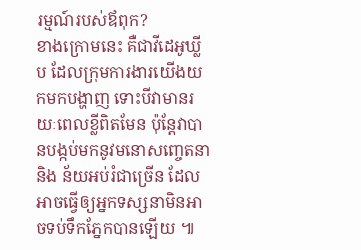រម្មណ៍របស់ឪពុក?
ខាងក្រោមនេះ គឺជាវីដេអូឃ្លីប ដែលក្រុមការងារយើងយកមកបង្ហាញ ទោះបីវាមានរយៈពេលខ្លីពិតមែន ប៉ុន្តែវាបានបង្កប់មកនូវមនោសញ្ចេតនា និង ន័យអប់រំជាច្រើន ដែលអាចធ្វើឲ្យអ្នកទស្សនាមិនអាចទប់ទឹកភ្នែកបានឡើយ ៕